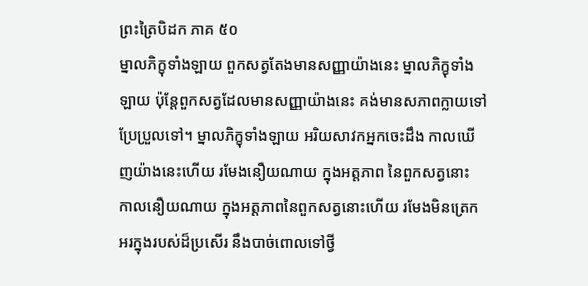ព្រះត្រៃបិដក ភាគ ៥០
ម្នាលភិក្ខុទាំងឡាយ ពួកសត្វតែងមានសញ្ញាយ៉ាងនេះ ម្នាលភិក្ខុទាំងឡាយ ប៉ុន្តែពួកសត្វដែលមានសញ្ញាយ៉ាងនេះ គង់មានសភាពក្លាយទៅ ប្រែប្រួលទៅ។ ម្នាលភិក្ខុទាំងឡាយ អរិយសាវកអ្នកចេះដឹង កាលឃើញយ៉ាងនេះហើយ រមែងនឿយណាយ ក្នុងអត្តភាព នៃពួកសត្វនោះ កាលនឿយណាយ ក្នុងអត្តភាពនៃពួកសត្វនោះហើយ រមែងមិនត្រេកអរក្នុងរបស់ដ៏ប្រសើរ នឹងបាច់ពោលទៅថ្វី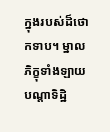ក្នុងរបស់ដ៏ថោកទាប។ ម្នាលភិក្ខុទាំងឡាយ បណ្តាទិដ្ឋិ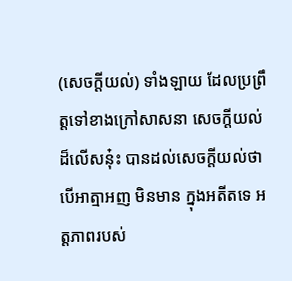(សេចក្តីយល់) ទាំងឡាយ ដែលប្រព្រឹត្តទៅខាងក្រៅសាសនា សេចក្តីយល់ដ៏លើសនុ៎ះ បានដល់សេចក្តីយល់ថា បើអាត្មាអញ មិនមាន ក្នុងអតីតទេ អត្តភាពរបស់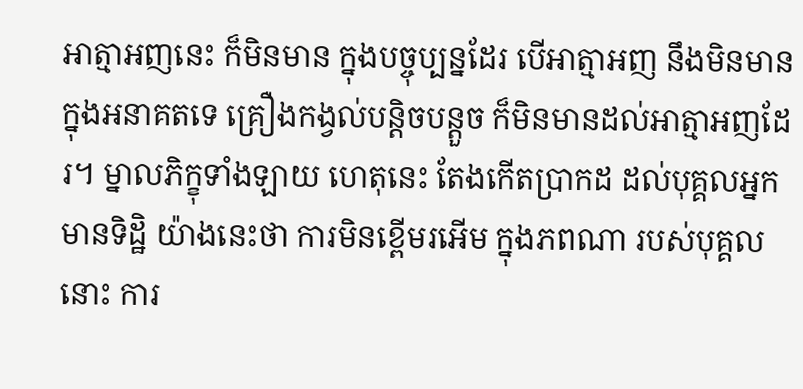អាត្មាអញនេះ ក៏មិនមាន ក្នុងបច្ចុប្បន្នដែរ បើអាត្មាអញ នឹងមិនមាន ក្នុងអនាគតទេ គ្រឿងកង្វល់បន្តិចបន្តួច ក៏មិនមានដល់អាត្មាអញដែរ។ ម្នាលភិក្ខុទាំងឡាយ ហេតុនេះ តែងកើតប្រាកដ ដល់បុគ្គលអ្នកមានទិដ្ឋិ យ៉ាងនេះថា ការមិនខ្ពើមរអើម ក្នុងភពណា របស់បុគ្គលនោះ ការ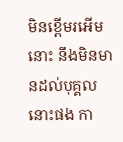មិនខ្ពើមរអើមនោះ នឹងមិនមានដល់បុគ្គលនោះផង កា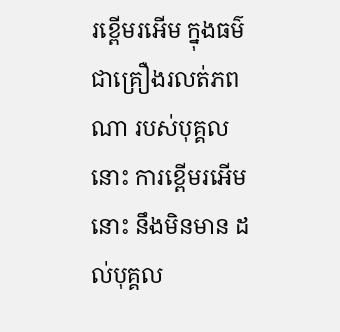រខ្ពើមរអើម ក្នុងធម៌ជាគ្រឿងរលត់ភពណា របស់បុគ្គលនោះ ការខ្ពើមរអើមនោះ នឹងមិនមាន ដល់បុគ្គល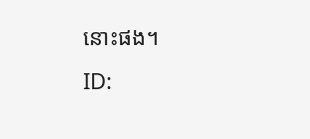នោះផង។
ID: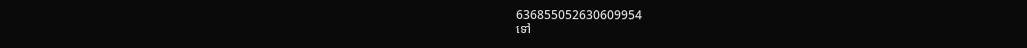636855052630609954
ទៅ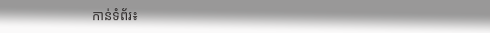កាន់ទំព័រ៖